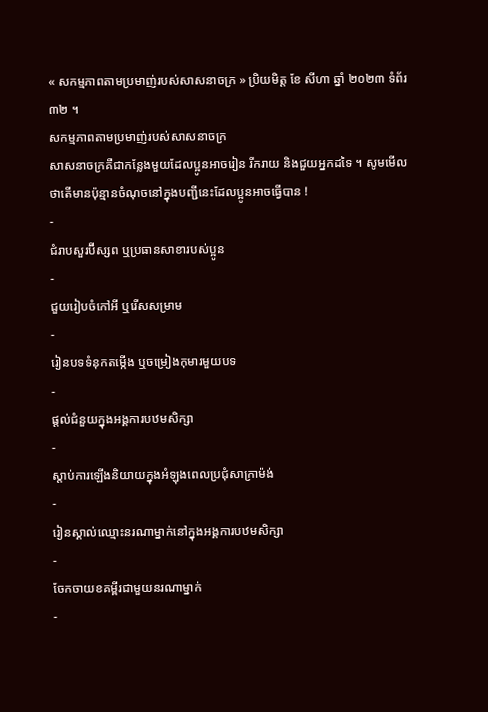« សកម្មភាពតាមប្រមាញ់របស់សាសនាចក្រ » ប្រិយមិត្ត ខែ សីហា ឆ្នាំ ២០២៣ ទំព័រ ៣២ ។
សកម្មភាពតាមប្រមាញ់របស់សាសនាចក្រ
សាសនាចក្រគឺជាកន្លែងមួយដែលប្អូនអាចរៀន រីករាយ និងជួយអ្នកដទៃ ។ សូមមើលថាតើមានប៉ុន្មានចំណុចនៅក្នុងបញ្ជីនេះដែលប្អូនអាចធ្វើបាន !
-
ជំរាបសួរប៊ីស្សព ឬប្រធានសាខារបស់ប្អូន
-
ជួយរៀបចំកៅអី ឬរើសសម្រាម
-
រៀនបទទំនុកតម្កើង ឬចម្រៀងកុមារមួយបទ
-
ផ្តល់ជំនួយក្នុងអង្គការបឋមសិក្សា
-
ស្ដាប់ការឡើងនិយាយក្នុងអំឡុងពេលប្រជុំសាក្រាម៉ង់
-
រៀនស្គាល់ឈ្មោះនរណាម្នាក់នៅក្នុងអង្គការបឋមសិក្សា
-
ចែកចាយខគម្ពីរជាមួយនរណាម្នាក់
-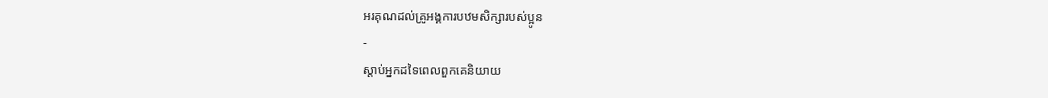អរគុណដល់គ្រូអង្គការបឋមសិក្សារបស់ប្អូន
-
ស្តាប់អ្នកដទៃពេលពួកគេនិយាយ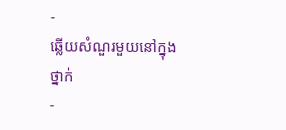-
ឆ្លើយសំណួរមួយនៅក្នុងថ្នាក់
-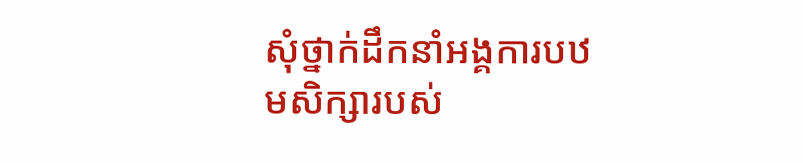សុំថ្នាក់ដឹកនាំអង្គការបឋមសិក្សារបស់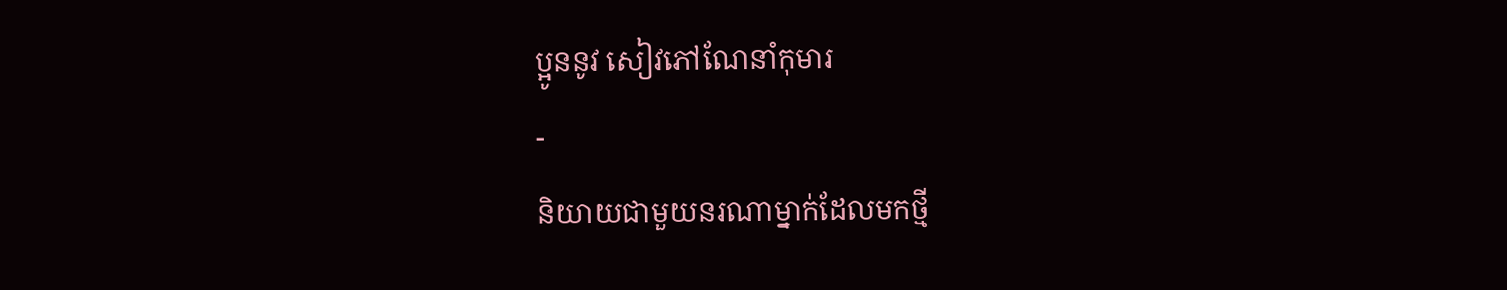ប្អូននូវ សៀវភៅណែនាំកុមារ
-
និយាយជាមួយនរណាម្នាក់ដែលមកថ្មី